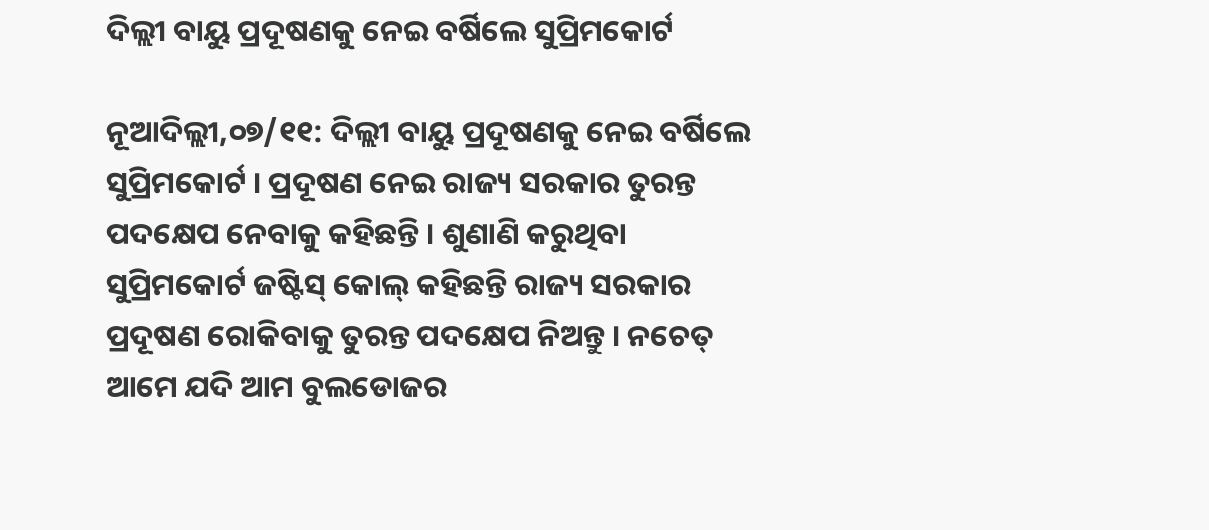ଦିଲ୍ଲୀ ବାୟୁ ପ୍ରଦୂଷଣକୁ ନେଇ ବର୍ଷିଲେ ସୁପ୍ରିମକୋର୍ଟ

ନୂଆଦିଲ୍ଲୀ,୦୭/୧୧: ଦିଲ୍ଲୀ ବାୟୁ ପ୍ରଦୂଷଣକୁ ନେଇ ବର୍ଷିଲେ ସୁପ୍ରିମକୋର୍ଟ । ପ୍ରଦୂଷଣ ନେଇ ରାଜ୍ୟ ସରକାର ତୁରନ୍ତ ପଦକ୍ଷେପ ନେବାକୁ କହିଛନ୍ତି । ଶୁଣାଣି କରୁଥିବା ସୁପ୍ରିମକୋର୍ଟ ଜଷ୍ଟିସ୍ କୋଲ୍ କହିଛନ୍ତି ରାଜ୍ୟ ସରକାର ପ୍ରଦୂଷଣ ରୋକିବାକୁ ତୁରନ୍ତ ପଦକ୍ଷେପ ନିଅନ୍ତୁ । ନଚେତ୍ ଆମେ ଯଦି ଆମ ବୁଲଡୋଜର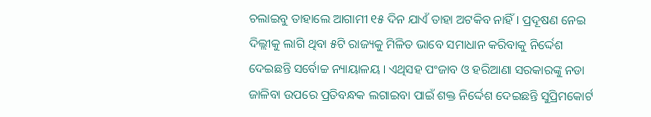ଚଲାଇବୁ ତାହାଲେ ଆଗାମୀ ୧୫ ଦିନ ଯାଏଁ ତାହା ଅଟକିବ ନାହିଁ । ପ୍ରଦୂଷଣ ନେଇ ଦିଲ୍ଲୀକୁ ଲାଗି ଥିବା ୫ଟି ରାଜ୍ୟକୁ ମିଳିତ ଭାବେ ସମାଧାନ କରିବାକୁ ନିର୍ଦ୍ଦେଶ ଦେଇଛନ୍ତି ସର୍ବୋଚ୍ଚ ନ୍ୟାୟାଳୟ । ଏଥିସହ ପଂଜାବ ଓ ହରିଆଣା ସରକାରଙ୍କୁ ନଡା ଜାଳିବା ଉପରେ ପ୍ରତିବନ୍ଧକ ଲଗାଇବା ପାଇଁ ଶକ୍ତ ନିର୍ଦ୍ଦେଶ ଦେଇଛନ୍ତି ସୁପ୍ରିମକୋର୍ଟ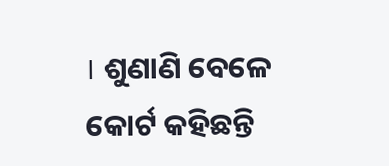। ଶୁଣାଣି ବେଳେ କୋର୍ଟ କହିଛନ୍ତି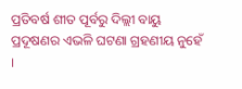ପ୍ରତିବର୍ଷ ଶୀତ ପୂର୍ବରୁ ଦିଲ୍ଲୀ ବାୟୁ ପ୍ରଦୂଷଣର ଏଭଳି ଘଟଣା ଗ୍ରହଣୀୟ ନୁହେଁ ।